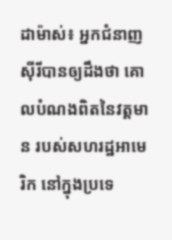ដាម៉ាស់៖ អ្នកជំនាញស៊ីរីបានឲ្យដឹងថា គោលបំណងពិតនៃវត្តមាន របស់សហរដ្ឋអាមេរិក នៅក្នុងប្រទេ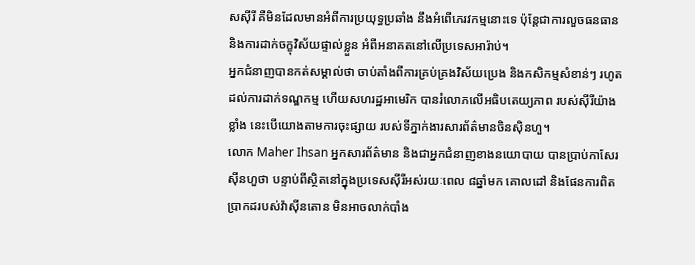សស៊ីរី គឺមិនដែលមានអំពីការប្រយុទ្ធប្រឆាំង នឹងអំពើភេរវកម្មនោះទេ ប៉ុន្តែជាការលួចធនធាន និងការដាក់ចក្ខុវិស័យផ្ទាល់ខ្លួន អំពីអនាគតនៅលើប្រទេសអារ៉ាប់។
អ្នកជំនាញបានកត់សម្គាល់ថា ចាប់តាំងពីការគ្រប់គ្រងវិស័យប្រេង និងកសិកម្មសំខាន់ៗ រហូតដល់ការដាក់ទណ្ឌកម្ម ហើយសហរដ្ឋអាមេរិក បានរំលោភលើអធិបតេយ្យភាព របស់ស៊ីរីយ៉ាងខ្លាំង នេះបើយោងតាមការចុះផ្សាយ របស់ទីភ្នាក់ងារសារព័ត៌មានចិនស៊ិនហួ។
លោក Maher Ihsan អ្នកសារព័ត៌មាន និងជាអ្នកជំនាញខាងនយោបាយ បានប្រាប់កាសែរស៊ីនហួថា បន្ទាប់ពីស្ថិតនៅក្នុងប្រទេសស៊ីរីអស់រយៈពេល ៨ឆ្នាំមក គោលដៅ និងផែនការពិតប្រាកដរបស់វ៉ាស៊ីនតោន មិនអាចលាក់បាំង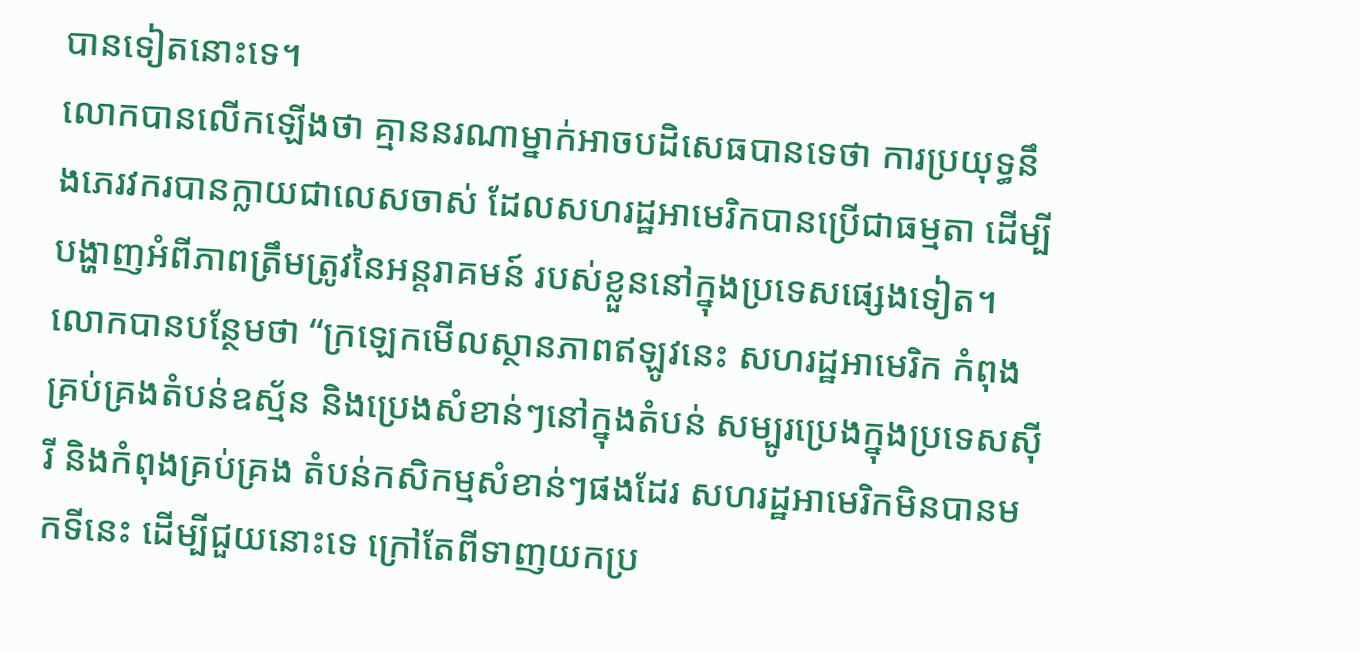បានទៀតនោះទេ។
លោកបានលើកឡើងថា គ្មាននរណាម្នាក់អាចបដិសេធបានទេថា ការប្រយុទ្ធនឹងភេរវករបានក្លាយជាលេសចាស់ ដែលសហរដ្ឋអាមេរិកបានប្រើជាធម្មតា ដើម្បីបង្ហាញអំពីភាពត្រឹមត្រូវនៃអន្តរាគមន៍ របស់ខ្លួននៅក្នុងប្រទេសផ្សេងទៀត។
លោកបានបន្ថែមថា “ក្រឡេកមើលស្ថានភាពឥឡូវនេះ សហរដ្ឋអាមេរិក កំពុងគ្រប់គ្រងតំបន់ឧស្ម័ន និងប្រេងសំខាន់ៗនៅក្នុងតំបន់ សម្បូរប្រេងក្នុងប្រទេសស៊ីរី និងកំពុងគ្រប់គ្រង តំបន់កសិកម្មសំខាន់ៗផងដែរ សហរដ្ឋអាមេរិកមិនបានមកទីនេះ ដើម្បីជួយនោះទេ ក្រៅតែពីទាញយកប្រ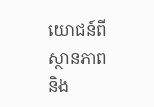យោជន៍ពីស្ថានភាព និង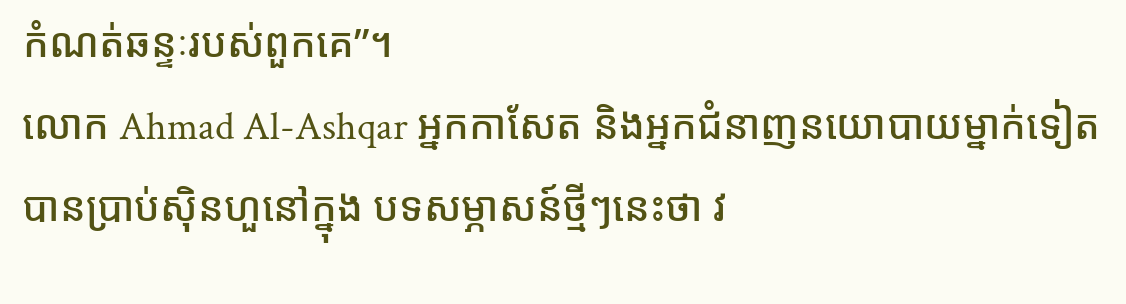កំណត់ឆន្ទៈរបស់ពួកគេ”។
លោក Ahmad Al-Ashqar អ្នកកាសែត និងអ្នកជំនាញនយោបាយម្នាក់ទៀត បានប្រាប់ស៊ិនហួនៅក្នុង បទសម្ភាសន៍ថ្មីៗនេះថា វ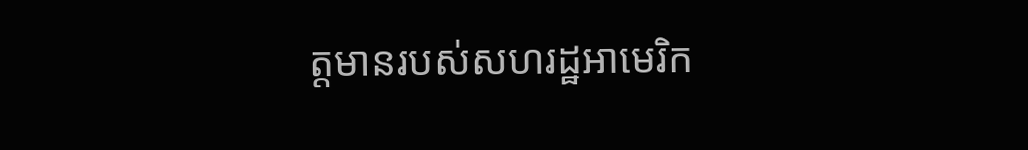ត្តមានរបស់សហរដ្ឋអាមេរិក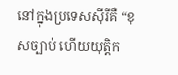នៅក្នុងប្រទេសស៊ីរីគឺ “ខុសច្បាប់ ហើយយុត្តិក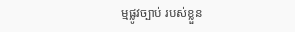ម្មផ្លូវច្បាប់ របស់ខ្លួន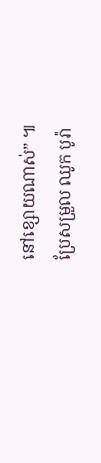នៅខ្សោយណាស់” ៕
ប្រែសម្រួល ឈូក បូរ៉ា